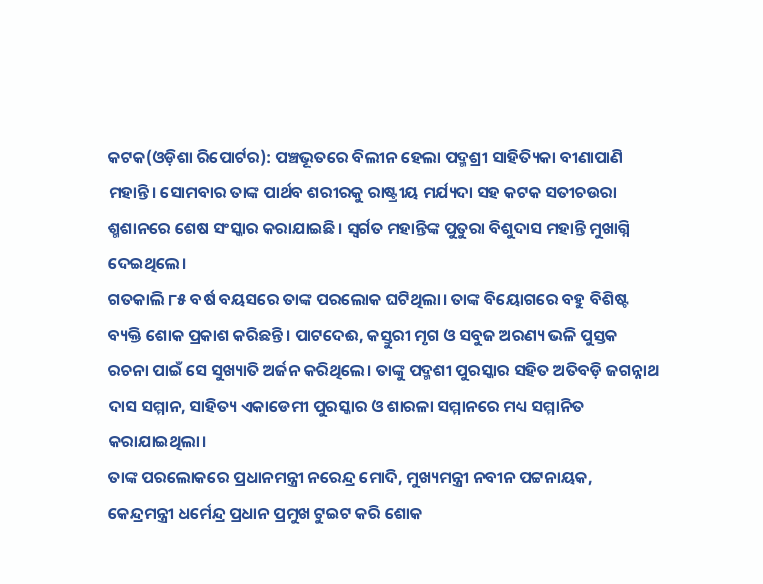କଟକ(ଓଡ଼ିଶା ରିପୋର୍ଟର): ପଞ୍ଚଭୂତରେ ବିଲୀନ ହେଲା ପଦ୍ମଶ୍ରୀ ସାହିତ୍ୟିକା ବୀଣାପାଣି ମହାନ୍ତି। ସୋମବାର ତାଙ୍କ ପାର୍ଥବ ଶରୀରକୁ ରାଷ୍ଟ୍ରୀୟ ମର୍ଯ୍ୟଦା ସହ କଟକ ସତୀଚଉରା ଶ୍ମଶାନରେ ଶେଷ ସଂସ୍କାର କରାଯାଇଛି। ସ୍ୱର୍ଗତ ମହାନ୍ତିଙ୍କ ପୁତୁରା ବିଶୁଦାସ ମହାନ୍ତି ମୁଖାଗ୍ନି ଦେଇଥିଲେ।
ଗତକାଲି ୮୫ ବର୍ଷ ବୟସରେ ତାଙ୍କ ପରଲୋକ ଘଟିଥିଲା। ତାଙ୍କ ବିୟୋଗରେ ବହୁ ବିଶିଷ୍ଟ ବ୍ୟକ୍ତି ଶୋକ ପ୍ରକାଶ କରିଛନ୍ତି। ପାଟଦେଈ, କସ୍ତୁରୀ ମୃଗ ଓ ସବୁଜ ଅରଣ୍ୟ ଭଳି ପୁସ୍ତକ ରଚନା ପାଇଁ ସେ ସୁଖ୍ୟାତି ଅର୍ଜନ କରିଥିଲେ। ତାଙ୍କୁ ପଦ୍ମଶୀ ପୁରସ୍କାର ସହିତ ଅତିବଡ଼ି ଜଗନ୍ନାଥ ଦାସ ସମ୍ମାନ, ସାହିତ୍ୟ ଏକାଡେମୀ ପୁରସ୍କାର ଓ ଶାରଳା ସମ୍ମାନରେ ମଧ୍ୟ ସମ୍ମାନିତ କରାଯାଇଥିଲା।
ତାଙ୍କ ପରଲୋକରେ ପ୍ରଧାନମନ୍ତ୍ରୀ ନରେନ୍ଦ୍ର ମୋଦି, ମୁଖ୍ୟମନ୍ତ୍ରୀ ନବୀନ ପଟ୍ଟନାୟକ, କେନ୍ଦ୍ରମନ୍ତ୍ରୀ ଧର୍ମେନ୍ଦ୍ର ପ୍ରଧାନ ପ୍ରମୁଖ ଟୁଇଟ କରି ଶୋକ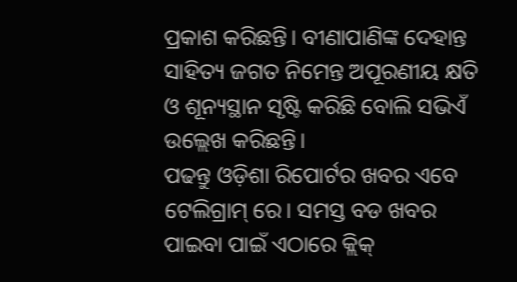ପ୍ରକାଶ କରିଛନ୍ତି। ବୀଣାପାଣିଙ୍କ ଦେହାନ୍ତ ସାହିତ୍ୟ ଜଗତ ନିମେନ୍ତ ଅପୂରଣୀୟ କ୍ଷତି ଓ ଶୂନ୍ୟସ୍ଥାନ ସୃଷ୍ଟି କରିଛି ବୋଲି ସଭିଏଁ ଉଲ୍ଲେଖ କରିଛନ୍ତି।
ପଢନ୍ତୁ ଓଡ଼ିଶା ରିପୋର୍ଟର ଖବର ଏବେ ଟେଲିଗ୍ରାମ୍ ରେ। ସମସ୍ତ ବଡ ଖବର ପାଇବା ପାଇଁ ଏଠାରେ କ୍ଲିକ୍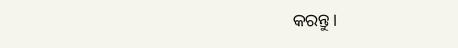କରନ୍ତୁ।